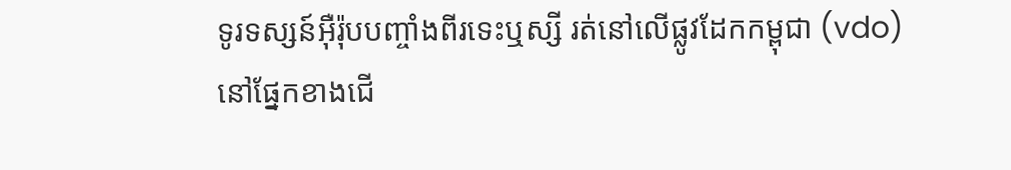ទូរទស្សន៍អ៊ឺរ៉ុបបញ្ចាំងពីរទេះឬស្សី រត់នៅលើផ្លូវដែកកម្ពុជា (vdo)
នៅផ្នែកខាងជើ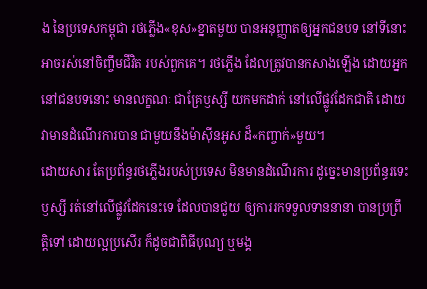ង នៃប្រទេសកម្ពុជា រថភ្លើង«ខុស»ខ្នាតមួយ បានអនុញ្ញាតឲ្យអ្នកជនបទ នៅទីនោះ អាចរស់នៅចិញ្ចឹមជីវិត របស់ពួកគេ។ រថភ្លើង ដែលត្រូវបានកសាងឡើង ដោយអ្នកនៅជនបទនោះ មានលក្ខណៈ ជាគ្រែឫស្សី យកមកដាក់ នៅលើផ្លូវដែកជាតិ ដោយវាមានដំណើរការបាន ជាមួយនឹងម៉ាស៊ីនអូស ដ៏«កញ្ចាក់»មួយ។
ដោយសារ តែប្រព័ន្ធរថភ្លើងរបស់ប្រទេស មិនមានដំណើរការ ដូច្នេះមានប្រព័ន្ធរទេះឫស្សី រត់នៅលើផ្លូវដែកនេះទេ ដែលបានជួយ ឲ្យការរកទទួលទាននានា បានប្រព្រឹត្តិទៅ ដោយល្អប្រសើរ ក៏ដូចជាពិធីបុណ្យ ឬមង្គ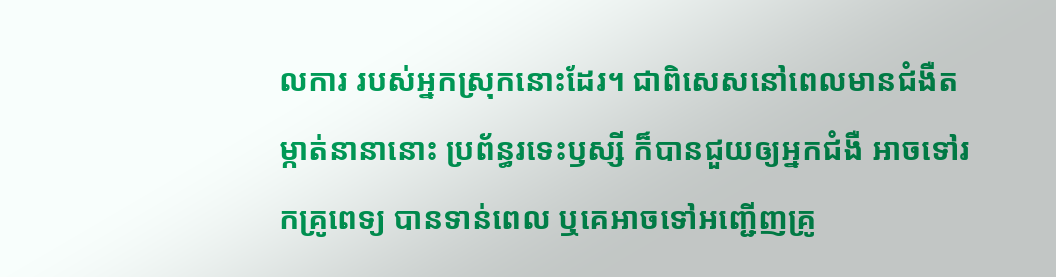លការ របស់អ្នកស្រុកនោះដែរ។ ជាពិសេសនៅពេលមានជំងឺតម្កាត់នានានោះ ប្រព័ន្ធរទេះឫស្សី ក៏បានជួយឲ្យអ្នកជំងឺ អាចទៅរកគ្រូពេទ្យ បានទាន់ពេល ឬគេអាចទៅអញ្ជើញគ្រូ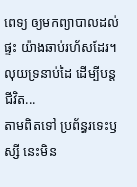ពេទ្យ ឲ្យមកព្យាបាលដល់ផ្ទះ យ៉ាងឆាប់រហ័សដែរ។
លុយទ្រនាប់ដៃ ដើម្បីបន្តជីវិត...
តាមពិតទៅ ប្រព័ន្ធរទេះឫស្សី នេះមិន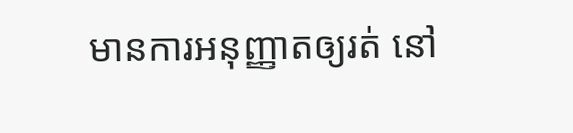មានការអនុញ្ញាតឲ្យរត់ នៅ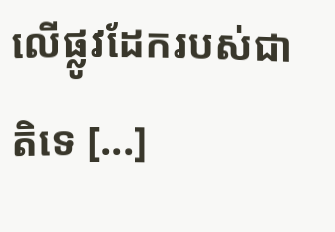លើផ្លូវដែករបស់ជាតិទេ [...]